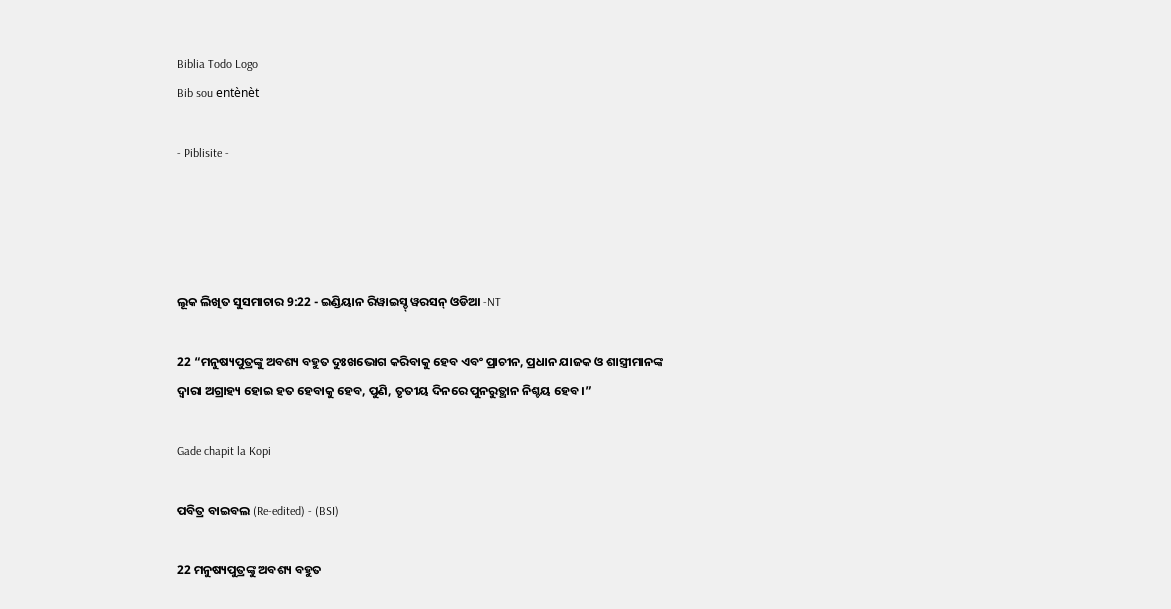Biblia Todo Logo
Bib sou entènèt

- Piblisite -




ଲୂକ ଲିଖିତ ସୁସମାଚାର 9:22 - ଇଣ୍ଡିୟାନ ରିୱାଇସ୍ଡ୍ ୱରସନ୍ ଓଡିଆ -NT

22 “ମନୁଷ୍ୟପୁତ୍ରଙ୍କୁ ଅବଶ୍ୟ ବହୁତ ଦୁଃଖଭୋଗ କରିବାକୁ ହେବ ଏବଂ ପ୍ରାଚୀନ, ପ୍ରଧାନ ଯାଜକ ଓ ଶାସ୍ତ୍ରୀମାନଙ୍କ ଦ୍ୱାରା ଅଗ୍ରାହ୍ୟ ହୋଇ ହତ ହେବାକୁ ହେବ, ପୁଣି, ତୃତୀୟ ଦିନରେ ପୁନରୁତ୍ଥାନ ନିଶ୍ଚୟ ହେବ।”

Gade chapit la Kopi

ପବିତ୍ର ବାଇବଲ (Re-edited) - (BSI)

22 ମନୁଷ୍ୟପୁତ୍ରଙ୍କୁ ଅବଶ୍ୟ ବହୁତ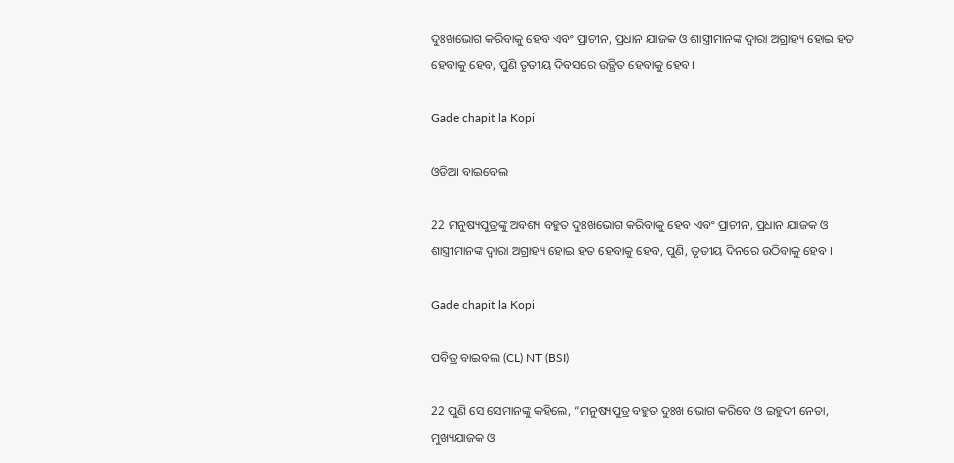ଦୁଃଖଭୋଗ କରିବାକୁ ହେବ ଏବଂ ପ୍ରାଚୀନ, ପ୍ରଧାନ ଯାଜକ ଓ ଶାସ୍ତ୍ରୀମାନଙ୍କ ଦ୍ଵାରା ଅଗ୍ରାହ୍ୟ ହୋଇ ହତ ହେବାକୁ ହେବ, ପୁଣି ତୃତୀୟ ଦିବସରେ ଉତ୍ଥିତ ହେବାକୁ ହେବ।

Gade chapit la Kopi

ଓଡିଆ ବାଇବେଲ

22 ମନୁଷ୍ୟପୁତ୍ରଙ୍କୁ ଅବଶ୍ୟ ବହୁତ ଦୁଃଖଭୋଗ କରିବାକୁ ହେବ ଏବଂ ପ୍ରାଚୀନ, ପ୍ରଧାନ ଯାଜକ ଓ ଶାସ୍ତ୍ରୀମାନଙ୍କ ଦ୍ୱାରା ଅଗ୍ରାହ୍ୟ ହୋଇ ହତ ହେବାକୁ ହେବ, ପୁଣି, ତୃତୀୟ ଦିନରେ ଉଠିବାକୁ ହେବ ।

Gade chapit la Kopi

ପବିତ୍ର ବାଇବଲ (CL) NT (BSI)

22 ପୁଣି ସେ ସେମାନଙ୍କୁ କହିଲେ, “ମନୁଷ୍ୟପୁତ୍ର ବହୁତ ଦୁଃଖ ଭୋଗ କରିବେ ଓ ଇହୁଦୀ ନେତା, ମୁଖ୍ୟଯାଜକ ଓ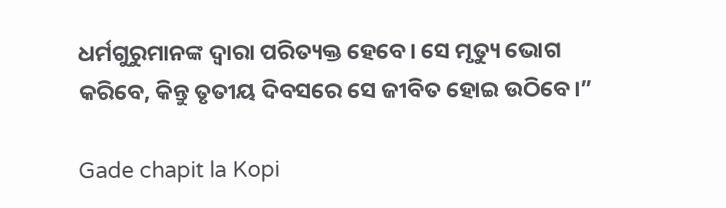ଧର୍ମଗୁରୁମାନଙ୍କ ଦ୍ୱାରା ପରିତ୍ୟକ୍ତ ହେବେ। ସେ ମୃତ୍ୟୁ ଭୋଗ କରିବେ, କିନ୍ତୁ ତୃତୀୟ ଦିବସରେ ସେ ଜୀବିତ ହୋଇ ଉଠିବେ।”

Gade chapit la Kopi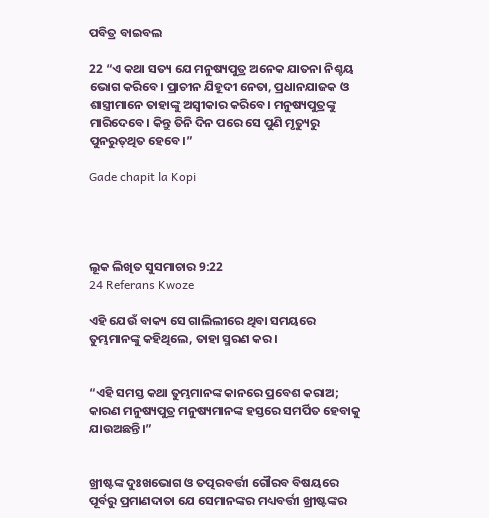ପବିତ୍ର ବାଇବଲ

22 “ଏ କଥା ସତ୍ୟ ଯେ ମନୁଷ୍ୟପୁତ୍ର ଅନେକ ଯାତନା ନିଶ୍ଚୟ ଭୋଗ କରିବେ। ପ୍ରାଚୀନ ଯିହୂଦୀ ନେତା, ପ୍ରଧାନଯାଜକ ଓ ଶାସ୍ତ୍ରୀମାନେ ତାହାଙ୍କୁ ଅସ୍ୱୀକାର କରିବେ। ମନୁଷ୍ୟପୁତ୍ରଙ୍କୁ ମାରିଦେବେ। କିନ୍ତୁ ତିନି ଦିନ ପରେ ସେ ପୁଣି ମୃତ୍ୟୁରୁ ପୁନରୁ‌ତ୍‌ଥିତ ହେବେ।”

Gade chapit la Kopi




ଲୂକ ଲିଖିତ ସୁସମାଚାର 9:22
24 Referans Kwoze

ଏହି ଯେଉଁ ବାକ୍ୟ ସେ ଗାଲିଲୀରେ ଥିବା ସମୟରେ ତୁମ୍ଭମାନଙ୍କୁ କହିଥିଲେ, ତାହା ସ୍ମରଣ କର।


“ଏହି ସମସ୍ତ କଥା ତୁମ୍ଭମାନଙ୍କ କାନରେ ପ୍ରବେଶ କରାଅ; କାରଣ ମନୁଷ୍ୟପୁତ୍ର ମନୁଷ୍ୟମାନଙ୍କ ହସ୍ତରେ ସମର୍ପିତ ହେବାକୁ ଯାଉଅଛନ୍ତି।”


ଖ୍ରୀଷ୍ଟଙ୍କ ଦୁଃଖଭୋଗ ଓ ତତ୍ପରବର୍ତ୍ତୀ ଗୌରବ ବିଷୟରେ ପୂର୍ବରୁ ପ୍ରମାଣଦାତା ଯେ ସେମାନଙ୍କର ମଧ୍ୟବର୍ତ୍ତୀ ଖ୍ରୀଷ୍ଟଙ୍କର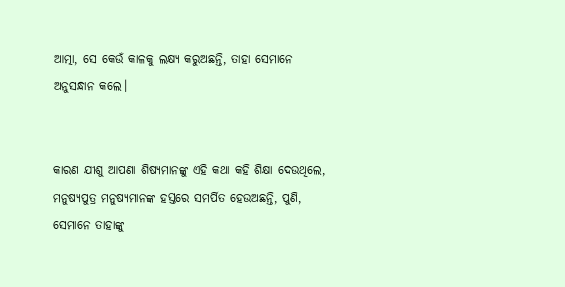ଆତ୍ମା, ସେ କେଉଁ କାଳକୁ ଲକ୍ଷ୍ୟ କରୁଅଛନ୍ତି, ତାହା ସେମାନେ ଅନୁସନ୍ଧାନ କଲେ।


କାରଣ ଯୀଶୁ ଆପଣା ଶିଷ୍ୟମାନଙ୍କୁ ଏହି କଥା କହି ଶିକ୍ଷା ଦେଉଥିଲେ, ମନୁଷ୍ୟପୁତ୍ର ମନୁଷ୍ୟମାନଙ୍କ ହସ୍ତରେ ସମର୍ପିତ ହେଉଅଛନ୍ତି, ପୁଣି, ସେମାନେ ତାହାଙ୍କୁ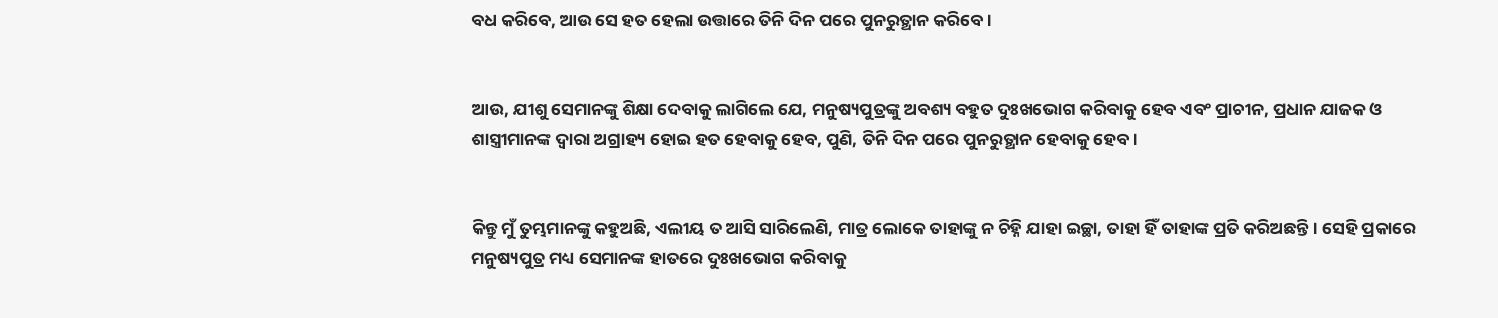ବଧ କରିବେ, ଆଉ ସେ ହତ ହେଲା ଉତ୍ତାରେ ତିନି ଦିନ ପରେ ପୁନରୁତ୍ଥାନ କରିବେ।


ଆଉ, ଯୀଶୁ ସେମାନଙ୍କୁ ଶିକ୍ଷା ଦେବାକୁ ଲାଗିଲେ ଯେ, ମନୁଷ୍ୟପୁତ୍ରଙ୍କୁ ଅବଶ୍ୟ ବହୁତ ଦୁଃଖଭୋଗ କରିବାକୁ ହେବ ଏବଂ ପ୍ରାଚୀନ, ପ୍ରଧାନ ଯାଜକ ଓ ଶାସ୍ତ୍ରୀମାନଙ୍କ ଦ୍ୱାରା ଅଗ୍ରାହ୍ୟ ହୋଇ ହତ ହେବାକୁ ହେବ, ପୁଣି, ତିନି ଦିନ ପରେ ପୁନରୁତ୍ଥାନ ହେବାକୁ ହେବ।


କିନ୍ତୁ ମୁଁ ତୁମ୍ଭମାନଙ୍କୁ କହୁଅଛି, ଏଲୀୟ ତ ଆସି ସାରିଲେଣି, ମାତ୍ର ଲୋକେ ତାହାଙ୍କୁ ନ ଚିହ୍ନି ଯାହା ଇଚ୍ଛା, ତାହା ହିଁ ତାହାଙ୍କ ପ୍ରତି କରିଅଛନ୍ତି। ସେହି ପ୍ରକାରେ ମନୁଷ୍ୟପୁତ୍ର ମଧ୍ୟ ସେମାନଙ୍କ ହାତରେ ଦୁଃଖଭୋଗ କରିବାକୁ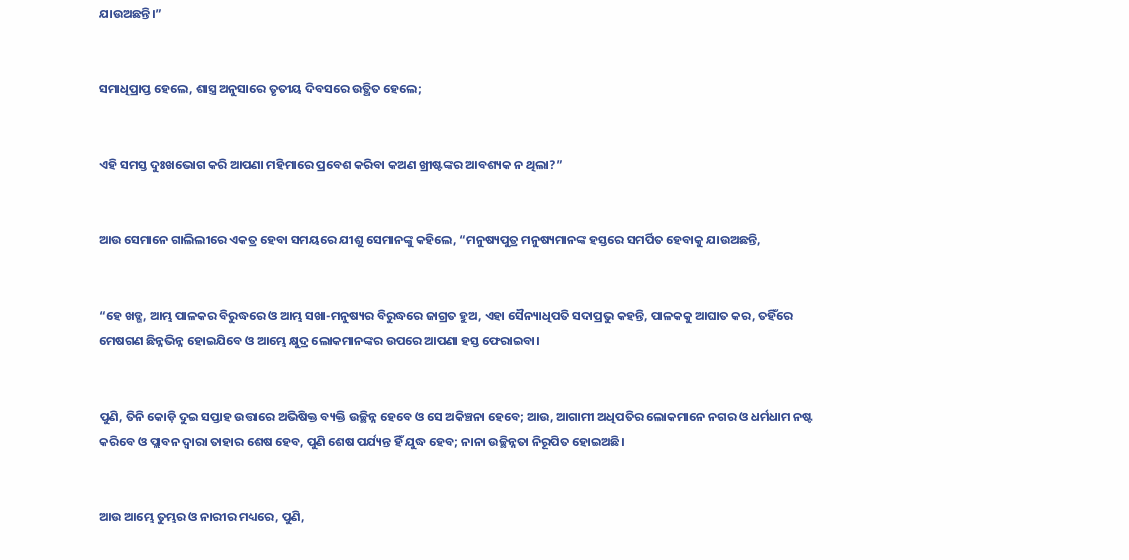ଯାଉଅଛନ୍ତି।”


ସମାଧିପ୍ରାପ୍ତ ହେଲେ, ଶାସ୍ତ୍ର ଅନୁସାରେ ତୃତୀୟ ଦିବସରେ ଉତ୍ଥିତ ହେଲେ;


ଏହି ସମସ୍ତ ଦୁଃଖଭୋଗ କରି ଆପଣା ମହିମାରେ ପ୍ରବେଶ କରିବା କଅଣ ଖ୍ରୀଷ୍ଟଙ୍କର ଆବଶ୍ୟକ ନ ଥିଲା?”


ଆଉ ସେମାନେ ଗାଲିଲୀରେ ଏକତ୍ର ହେବା ସମୟରେ ଯୀଶୁ ସେମାନଙ୍କୁ କହିଲେ, “ମନୁଷ୍ୟପୁତ୍ର ମନୁଷ୍ୟମାନଙ୍କ ହସ୍ତରେ ସମର୍ପିତ ହେବାକୁ ଯାଉଅଛନ୍ତି,


“ହେ ଖଡ୍ଗ, ଆମ୍ଭ ପାଳକର ବିରୁଦ୍ଧରେ ଓ ଆମ୍ଭ ସଖା-ମନୁଷ୍ୟର ବିରୁଦ୍ଧରେ ଜାଗ୍ରତ ହୁଅ, ଏହା ସୈନ୍ୟାଧିପତି ସଦାପ୍ରଭୁ କହନ୍ତି, ପାଳକକୁ ଆଘାତ କର, ତହିଁରେ ମେଷଗଣ ଛିନ୍ନଭିନ୍ନ ହୋଇଯିବେ ଓ ଆମ୍ଭେ କ୍ଷୁଦ୍ର ଲୋକମାନଙ୍କର ଉପରେ ଆପଣା ହସ୍ତ ଫେରାଇବା।


ପୁଣି, ତିନି କୋଡ଼ି ଦୁଇ ସପ୍ତାହ ଉତ୍ତାରେ ଅଭିଷିକ୍ତ ବ୍ୟକ୍ତି ଉଚ୍ଛିନ୍ନ ହେବେ ଓ ସେ ଅକିଞ୍ଚନା ହେବେ; ଆଉ, ଆଗାମୀ ଅଧିପତିର ଲୋକମାନେ ନଗର ଓ ଧର୍ମଧାମ ନଷ୍ଟ କରିବେ ଓ ପ୍ଲାବନ ଦ୍ୱାରା ତାହାର ଶେଷ ହେବ, ପୁଣି ଶେଷ ପର୍ଯ୍ୟନ୍ତ ହିଁ ଯୁଦ୍ଧ ହେବ; ନାନା ଉଚ୍ଛିନ୍ନତା ନିରୂପିତ ହୋଇଅଛି।


ଆଉ ଆମ୍ଭେ ତୁମ୍ଭର ଓ ନାରୀର ମଧ୍ୟରେ, ପୁଣି,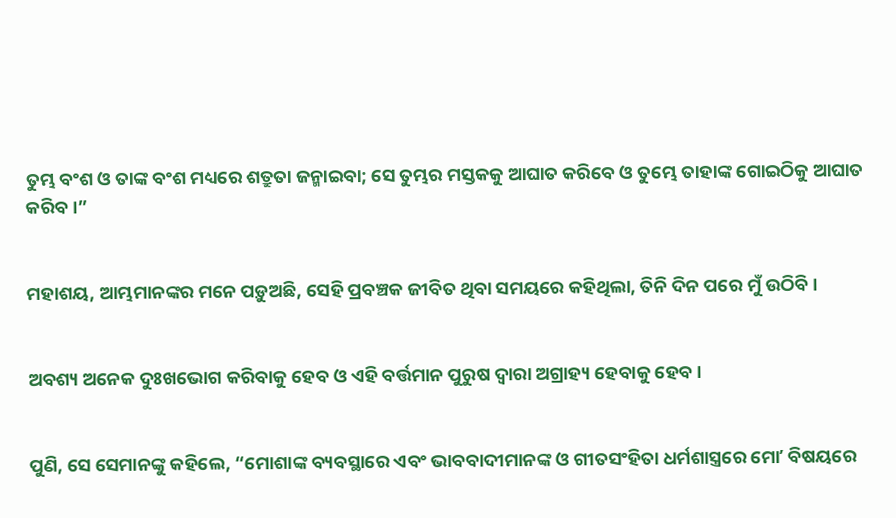ତୁମ୍ଭ ବଂଶ ଓ ତାଙ୍କ ବଂଶ ମଧ୍ୟରେ ଶତ୍ରୁତା ଜନ୍ମାଇବା; ସେ ତୁମ୍ଭର ମସ୍ତକକୁ ଆଘାତ କରିବେ ଓ ତୁମ୍ଭେ ତାହାଙ୍କ ଗୋଇଠିକୁ ଆଘାତ କରିବ।”


ମହାଶୟ, ଆମ୍ଭମାନଙ୍କର ମନେ ପଡ଼ୁଅଛି, ସେହି ପ୍ରବଞ୍ଚକ ଜୀବିତ ଥିବା ସମୟରେ କହିଥିଲା, ତିନି ଦିନ ପରେ ମୁଁ ଉଠିବି।


ଅବଶ୍ୟ ଅନେକ ଦୁଃଖଭୋଗ କରିବାକୁ ହେବ ଓ ଏହି ବର୍ତ୍ତମାନ ପୁରୁଷ ଦ୍ୱାରା ଅଗ୍ରାହ୍ୟ ହେବାକୁ ହେବ।


ପୁଣି, ସେ ସେମାନଙ୍କୁ କହିଲେ, “ମୋଶାଙ୍କ ବ୍ୟବସ୍ଥାରେ ଏବଂ ଭାବବାଦୀମାନଙ୍କ ଓ ଗୀତସଂହିତା ଧର୍ମଶାସ୍ତ୍ରରେ ମୋʼ ବିଷୟରେ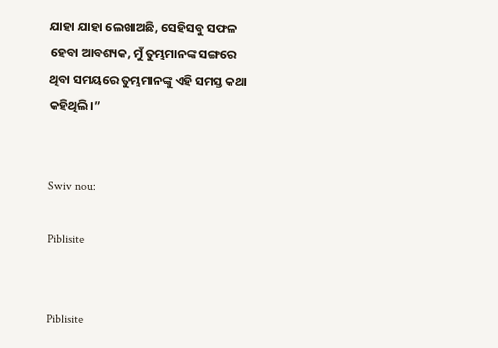ଯାହା ଯାହା ଲେଖାଅଛି, ସେହିସବୁ ସଫଳ ହେବା ଆବଶ୍ୟକ, ମୁଁ ତୁମ୍ଭମାନଙ୍କ ସଙ୍ଗରେ ଥିବା ସମୟରେ ତୁମ୍ଭମାନଙ୍କୁ ଏହି ସମସ୍ତ କଥା କହିଥିଲି।”


Swiv nou:

Piblisite


Piblisite